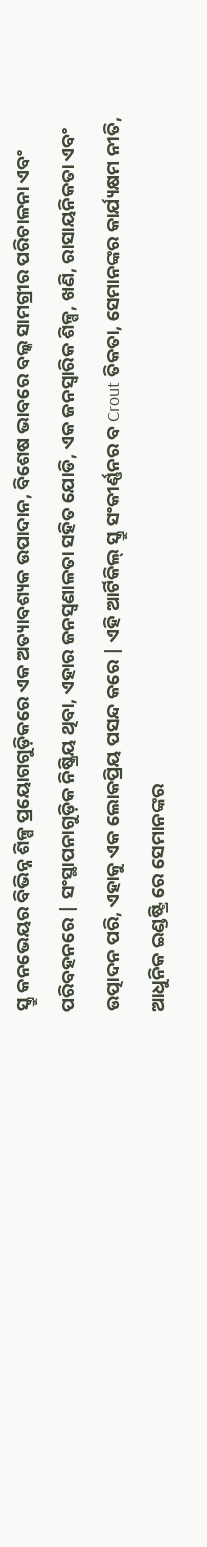ସ୍କ୍ରୁ କନଭେୟର ବିଭିନ୍ନ ଶିଳ୍ପ ପ୍ରୟୋଗଗୁଡ଼ିକରେ ଏକ ଅତ୍ୟାବଶ୍ୟକ ଉପାଦାନ, ବିଶେଷ ଭାବରେ ବଲ୍କ ସାମଗ୍ରୀର ପରିଚାଳନା ଏବଂ ପରିବହନରେ | ସଂସ୍ଥାପନାଗୁଡ଼ିକ ନିଷ୍କ୍ରିୟ ଥିବା, ଏହାର ଜନସ୍ୱଣାଳତା ସହିତ ଯୋଡି, ଏକ ଜନସ୍ୱାରିକ ଶିଳ୍ପ, ଖଣି, ରାସାୟନିକତା ଏବଂ ଉତ୍ପାଦନ ପରି, ଏହାକୁ ଏକ ଲୋକପ୍ରିୟ ପସନ୍ଦ କରେ | ଏହି ଆର୍ଟିକିଲ୍ ସ୍କ୍ରୁ ସଂକୀର୍ଣ୍ଣନର ବ Crout ତିକତା, ସେମାନଙ୍କର କାର୍ଯ୍ୟକ୍ଷମ ନୀତି, ଆଧୁନିକ ଇଣ୍ଡଷ୍ଟ୍ରି ରେ ସେମାନଙ୍କର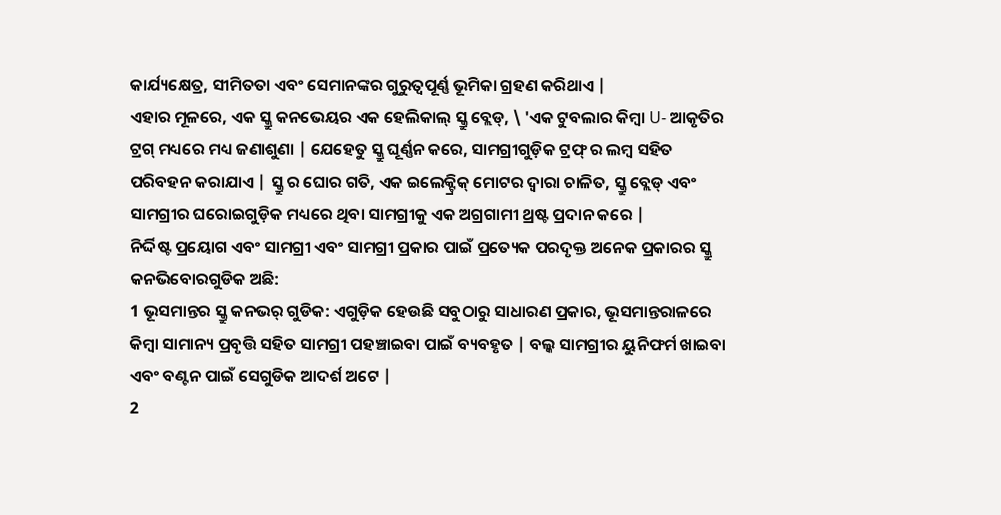କାର୍ଯ୍ୟକ୍ଷେତ୍ର, ସୀମିତତା ଏବଂ ସେମାନଙ୍କର ଗୁରୁତ୍ୱପୂର୍ଣ୍ଣ ଭୂମିକା ଗ୍ରହଣ କରିଥାଏ |
ଏହାର ମୂଳରେ, ଏକ ସ୍କ୍ରୁ କନଭେୟର ଏକ ହେଲିକାଲ୍ ସ୍କ୍ରୁ ବ୍ଲେଡ୍, \ 'ଏକ ଟୁବଲାର କିମ୍ବା U- ଆକୃତିର ଟ୍ରଗ୍ ମଧ୍ୟରେ ମଧ୍ୟ ଜଣାଶୁଣା | ଯେହେତୁ ସ୍କ୍ରୁ ଘୂର୍ଣ୍ଣନ କରେ, ସାମଗ୍ରୀଗୁଡ଼ିକ ଟ୍ରଫ୍ ର ଲମ୍ବ ସହିତ ପରିବହନ କରାଯାଏ | ସ୍କ୍ରୁ ର ଘୋର ଗତି, ଏକ ଇଲେକ୍ଟ୍ରିକ୍ ମୋଟର ଦ୍ୱାରା ଚାଳିତ, ସ୍କ୍ରୁ ବ୍ଲେଡ୍ ଏବଂ ସାମଗ୍ରୀର ଘରୋଇଗୁଡ଼ିକ ମଧ୍ୟରେ ଥିବା ସାମଗ୍ରୀକୁ ଏକ ଅଗ୍ରଗାମୀ ଥ୍ରଷ୍ଟ ପ୍ରଦାନ କରେ |
ନିର୍ଦ୍ଦିଷ୍ଟ ପ୍ରୟୋଗ ଏବଂ ସାମଗ୍ରୀ ଏବଂ ସାମଗ୍ରୀ ପ୍ରକାର ପାଇଁ ପ୍ରତ୍ୟେକ ପରଦୃକ୍ତ ଅନେକ ପ୍ରକାରର ସ୍କ୍ରୁ କନଭିବୋରଗୁଡିକ ଅଛି:
1 ଭୂସମାନ୍ତର ସ୍କ୍ରୁ କନଭର୍ ଗୁଡିକ: ଏଗୁଡ଼ିକ ହେଉଛି ସବୁଠାରୁ ସାଧାରଣ ପ୍ରକାର, ଭୂସମାନ୍ତରାଳରେ କିମ୍ବା ସାମାନ୍ୟ ପ୍ରବୃତ୍ତି ସହିତ ସାମଗ୍ରୀ ପହଞ୍ଚାଇବା ପାଇଁ ବ୍ୟବହୃତ | ବଲ୍କ ସାମଗ୍ରୀର ୟୁନିଫର୍ମ ଖାଇବା ଏବଂ ବଣ୍ଟନ ପାଇଁ ସେଗୁଡିକ ଆଦର୍ଶ ଅଟେ |
2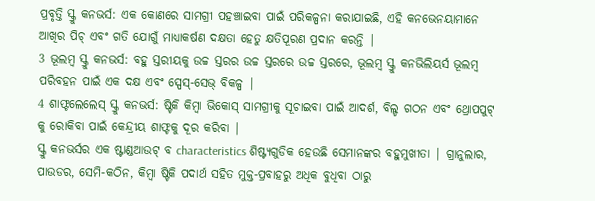ପ୍ରବୃତ୍ତି ସ୍କ୍ରୁ କନଭର୍ସ: ଏକ କୋଣରେ ସାମଗ୍ରୀ ପହଞ୍ଚାଇବା ପାଇଁ ପରିକଳ୍ପନା କରାଯାଇଛି, ଏହି କନଭେନୟାମାନେ ଆଖିର ପିଚ୍ ଏବଂ ଗତି ଯୋଗୁଁ ମାଧ୍ୟାକର୍ଷଣ ଦକ୍ଷତା ହେତୁ କ୍ଷତିପୂରଣ ପ୍ରଦାନ କରନ୍ତି |
3 ଭୂଲମ୍ବ ସ୍କ୍ରୁ କନଭର୍ସ: ବହୁ ସ୍ତରୀୟକୁ ଉଚ୍ଚ ସ୍ତରର ଉଚ୍ଚ ସ୍ତରରେ ଉଚ୍ଚ ସ୍ତରରେ, ଭୂଲମ୍ବ ସ୍କ୍ରୁ କନଭିଲିୟର୍ସ ଭୂଲମ୍ବ ପରିବହନ ପାଇଁ ଏକ ଦକ୍ଷ ଏବଂ ସ୍ପେସ୍-ସେଭ୍ ବିକଳ୍ପ |
4 ଶାଫ୍ଟଲେଲେସ୍ ସ୍କ୍ରୁ କନଭର୍ସ: ଷ୍ଟିକି କିମ୍ବା ଭିକୋସ୍ ସାମଗ୍ରୀକୁ ସୂଚାଇବା ପାଇଁ ଆଦର୍ଶ, ବିଲ୍ଡ ଗଠନ ଏବଂ ଥ୍ରୋପପୁଟ୍ କୁ ରୋକିବା ପାଇଁ କେନ୍ଦ୍ରୀୟ ଶାଫ୍ଟକୁ ଦୂର କରିବା |
ସ୍କ୍ରୁ କନଭର୍ସର ଏକ ଷ୍ଟାଣ୍ଡଆଉଟ୍ ବ characteristics ଶିଷ୍ଟ୍ୟଗୁଡିକ ହେଉଛି ସେମାନଙ୍କର ବହୁମୁଖୀତା | ଗ୍ରାନୁଲାର, ପାଉଡର, ସେମି-କଠିନ, କିମ୍ବା ଷ୍ଟିକି ପଦାର୍ଥ ସହିତ ମୁକ୍ତ-ପ୍ରବାହରୁ ଅଧିକ ବୁଧିବା ଠାରୁ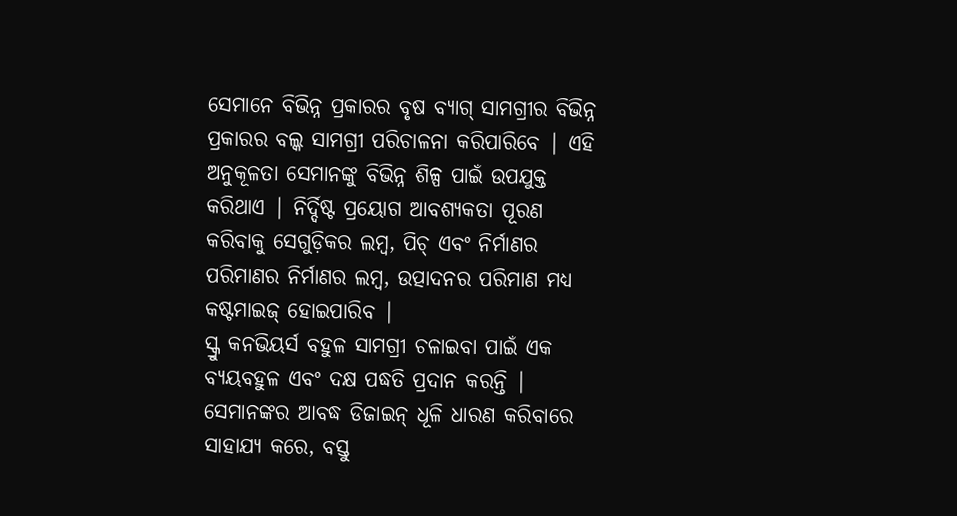ସେମାନେ ବିଭିନ୍ନ ପ୍ରକାରର ବୃଷ ବ୍ୟାଗ୍ ସାମଗ୍ରୀର ବିଭିନ୍ନ ପ୍ରକାରର ବଲ୍କ ସାମଗ୍ରୀ ପରିଚାଳନା କରିପାରିବେ | ଏହି ଅନୁକୂଳତା ସେମାନଙ୍କୁ ବିଭିନ୍ନ ଶିଳ୍ପ ପାଇଁ ଉପଯୁକ୍ତ କରିଥାଏ | ନିର୍ଦ୍ଦିଷ୍ଟ ପ୍ରୟୋଗ ଆବଶ୍ୟକତା ପୂରଣ କରିବାକୁ ସେଗୁଡ଼ିକର ଲମ୍ବ, ପିଚ୍ ଏବଂ ନିର୍ମାଣର ପରିମାଣର ନିର୍ମାଣର ଲମ୍ବ, ଉତ୍ପାଦନର ପରିମାଣ ମଧ୍ୟ କଷ୍ଟମାଇଜ୍ ହୋଇପାରିବ |
ସ୍କ୍ରୁ କନଭିୟର୍ସ ବହୁଳ ସାମଗ୍ରୀ ଚଳାଇବା ପାଇଁ ଏକ ବ୍ୟୟବହୁଳ ଏବଂ ଦକ୍ଷ ପଦ୍ଧତି ପ୍ରଦାନ କରନ୍ତି | ସେମାନଙ୍କର ଆବଦ୍ଧ ଡିଜାଇନ୍ ଧୂଳି ଧାରଣ କରିବାରେ ସାହାଯ୍ୟ କରେ, ବସ୍ତୁ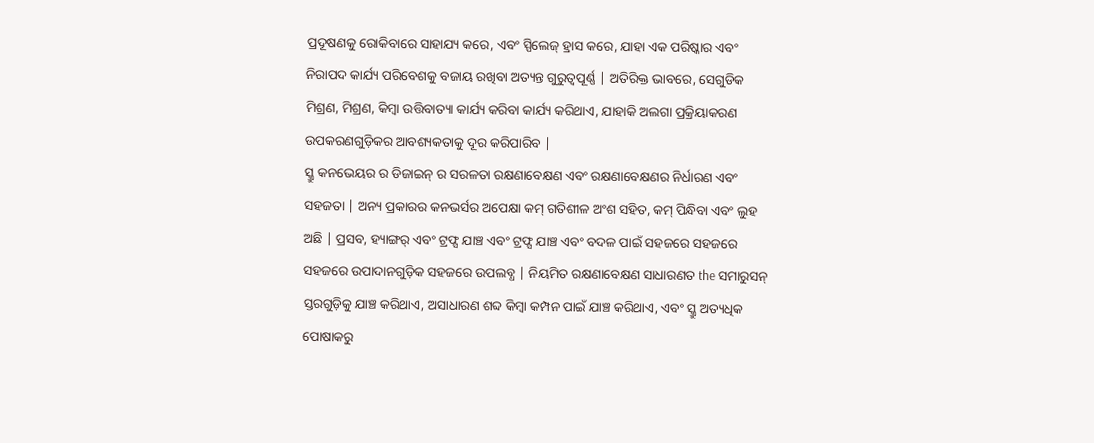ପ୍ରଦୂଷଣକୁ ରୋକିବାରେ ସାହାଯ୍ୟ କରେ, ଏବଂ ସ୍ପିଲେଜ୍ ହ୍ରାସ କରେ, ଯାହା ଏକ ପରିଷ୍କାର ଏବଂ ନିରାପଦ କାର୍ଯ୍ୟ ପରିବେଶକୁ ବଜାୟ ରଖିବା ଅତ୍ୟନ୍ତ ଗୁରୁତ୍ୱପୂର୍ଣ୍ଣ | ଅତିରିକ୍ତ ଭାବରେ, ସେଗୁଡିକ ମିଶ୍ରଣ, ମିଶ୍ରଣ, କିମ୍ବା ଉତ୍ତିବାତ୍ୟା କାର୍ଯ୍ୟ କରିବା କାର୍ଯ୍ୟ କରିଥାଏ, ଯାହାକି ଅଲଗା ପ୍ରକ୍ରିୟାକରଣ ଉପକରଣଗୁଡ଼ିକର ଆବଶ୍ୟକତାକୁ ଦୂର କରିପାରିବ |
ସ୍କ୍ରୁ କନଭେୟର ର ଡିଜାଇନ୍ ର ସରଳତା ରକ୍ଷଣାବେକ୍ଷଣ ଏବଂ ରକ୍ଷଣାବେକ୍ଷଣର ନିର୍ଧାରଣ ଏବଂ ସହଜତା | ଅନ୍ୟ ପ୍ରକାରର କନଭର୍ସର ଅପେକ୍ଷା କମ୍ ଗତିଶୀଳ ଅଂଶ ସହିତ, କମ୍ ପିନ୍ଧିବା ଏବଂ ଲୁହ ଅଛି | ପ୍ରସବ, ହ୍ୟାଙ୍ଗର୍ ଏବଂ ଟ୍ରଫ୍ସ ଯାଞ୍ଚ ଏବଂ ଟ୍ରଫ୍ସ ଯାଞ୍ଚ ଏବଂ ବଦଳ ପାଇଁ ସହଜରେ ସହଜରେ ସହଜରେ ଉପାଦାନଗୁଡ଼ିକ ସହଜରେ ଉପଲବ୍ଧ | ନିୟମିତ ରକ୍ଷଣାବେକ୍ଷଣ ସାଧାରଣତ the ସମାରୁସନ୍ ସ୍ତରଗୁଡ଼ିକୁ ଯାଞ୍ଚ କରିଥାଏ, ଅସାଧାରଣ ଶବ୍ଦ କିମ୍ବା କମ୍ପନ ପାଇଁ ଯାଞ୍ଚ କରିଥାଏ, ଏବଂ ସ୍କ୍ରୁ ଅତ୍ୟଧିକ ପୋଷାକରୁ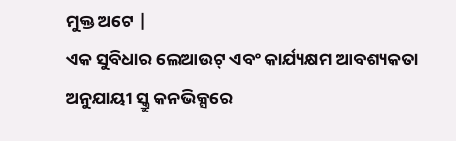ମୁକ୍ତ ଅଟେ |
ଏକ ସୁବିଧାର ଲେଆଉଟ୍ ଏବଂ କାର୍ଯ୍ୟକ୍ଷମ ଆବଶ୍ୟକତା ଅନୁଯାୟୀ ସ୍କ୍ରୁ କନଭିକ୍ସରେ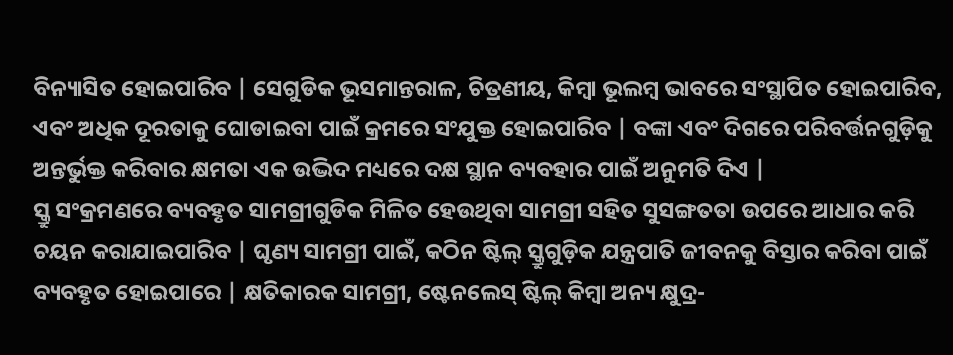ବିନ୍ୟାସିତ ହୋଇପାରିବ | ସେଗୁଡିକ ଭୂସମାନ୍ତରାଳ, ଚିତ୍ରଣୀୟ, କିମ୍ବା ଭୂଲମ୍ବ ଭାବରେ ସଂସ୍ଥାପିତ ହୋଇପାରିବ, ଏବଂ ଅଧିକ ଦୂରତାକୁ ଘୋଡାଇବା ପାଇଁ କ୍ରମରେ ସଂଯୁକ୍ତ ହୋଇପାରିବ | ବଙ୍କା ଏବଂ ଦିଗରେ ପରିବର୍ତ୍ତନଗୁଡ଼ିକୁ ଅନ୍ତର୍ଭୁକ୍ତ କରିବାର କ୍ଷମତା ଏକ ଉଦ୍ଭିଦ ମଧ୍ୟରେ ଦକ୍ଷ ସ୍ଥାନ ବ୍ୟବହାର ପାଇଁ ଅନୁମତି ଦିଏ |
ସ୍କ୍ରୁ ସଂକ୍ରମଣରେ ବ୍ୟବହୃତ ସାମଗ୍ରୀଗୁଡିକ ମିଳିତ ହେଉଥିବା ସାମଗ୍ରୀ ସହିତ ସୁସଙ୍ଗତତା ଉପରେ ଆଧାର କରି ଚୟନ କରାଯାଇପାରିବ | ଘୃଣ୍ୟ ସାମଗ୍ରୀ ପାଇଁ, କଠିନ ଷ୍ଟିଲ୍ ସ୍କ୍ରୁଗୁଡ଼ିକ ଯନ୍ତ୍ରପାତି ଜୀବନକୁ ବିସ୍ତାର କରିବା ପାଇଁ ବ୍ୟବହୃତ ହୋଇପାରେ | କ୍ଷତିକାରକ ସାମଗ୍ରୀ, ଷ୍ଟେନଲେସ୍ ଷ୍ଟିଲ୍ କିମ୍ବା ଅନ୍ୟ କ୍ଷୁଦ୍ର-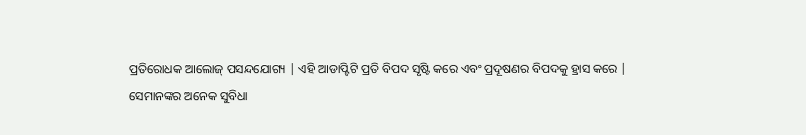ପ୍ରତିରୋଧକ ଆଲୋଜ୍ ପସନ୍ଦଯୋଗ୍ୟ | ଏହି ଆଡାପ୍ଟିଟି ପ୍ରତି ବିପଦ ସୃଷ୍ଟି କରେ ଏବଂ ପ୍ରଦୂଷଣର ବିପଦକୁ ହ୍ରାସ କରେ |
ସେମାନଙ୍କର ଅନେକ ସୁବିଧା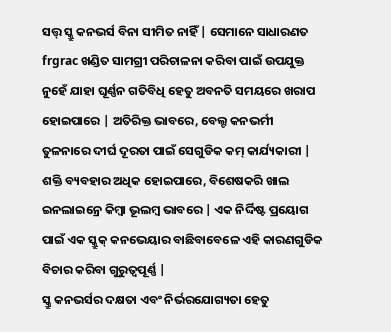ସତ୍ତ୍ ସ୍କ୍ରୁ କନଭର୍ସ ବିନା ସୀମିତ ନାହିଁ | ସେମାନେ ସାଧାରଣତ frgrac ଖଣ୍ଡିତ ସାମଗ୍ରୀ ପରିଚାଳନା କରିବା ପାଇଁ ଉପଯୁକ୍ତ ନୁହେଁ ଯାହା ଘୂର୍ଣ୍ଣନ ଗତିବିଧି ହେତୁ ଅବନତି ସମୟରେ ଖରାପ ହୋଇପାରେ | ଅତିରିକ୍ତ ଭାବରେ, ବେଲ୍ଟ କନଭର୍ମୀ ତୁଳନାରେ ଦୀର୍ଘ ଦୂରତା ପାଇଁ ସେଗୁଡିକ କମ୍ କାର୍ଯ୍ୟକାରୀ | ଶକ୍ତି ବ୍ୟବହାର ଅଧିକ ହୋଇପାରେ, ବିଶେଷକରି ଖାଲ ଇନଲାଇନ୍ରେ କିମ୍ବା ଭୂଲମ୍ବ ଭାବରେ | ଏକ ନିର୍ଦ୍ଦିଷ୍ଟ ପ୍ରୟୋଗ ପାଇଁ ଏକ ସ୍କ୍ରୁକ୍ କନଭେୟାର ବାଛିବାବେଳେ ଏହି କାରଣଗୁଡିକ ବିଚାର କରିବା ଗୁରୁତ୍ୱପୂର୍ଣ୍ଣ |
ସ୍କ୍ରୁ କନଭର୍ସର ଦକ୍ଷତା ଏବଂ ନିର୍ଭରଯୋଗ୍ୟତା ହେତୁ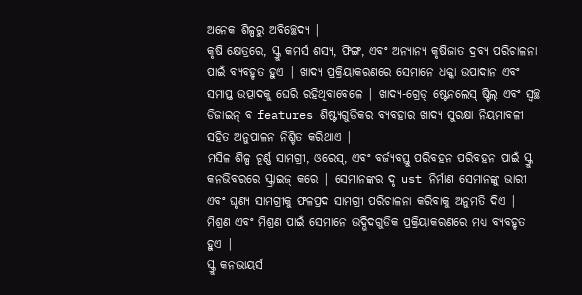ଅନେକ ଶିଳ୍ପରୁ ଅବିଚ୍ଛେଦ୍ୟ |
କୃଷି କ୍ଷେତ୍ରରେ, ସ୍କ୍ରୁ କମର୍ସ ଶସ୍ୟ, ଫିଙ୍ଗ, ଏବଂ ଅନ୍ୟାନ୍ୟ କୃଷିଜାତ ଦ୍ରବ୍ୟ ପରିଚାଳନା ପାଇଁ ବ୍ୟବହୃତ ହୁଏ | ଖାଦ୍ୟ ପ୍ରକ୍ରିୟାକରଣରେ ସେମାନେ ଧକ୍କା ଉପାଦାନ ଏବଂ ସମାପ୍ତ ଉତ୍ପାଦକୁ ଘେରି ରହିଥିବାବେଳେ | ଖାଦ୍ୟ-ଗ୍ରେଡ୍ ଷ୍ଟେନଲେସ୍ ଷ୍ଟିଲ୍ ଏବଂ ସ୍ୱଚ୍ଛ ଡିଜାଇନ୍ ବ features ଶିଷ୍ଟ୍ୟଗୁଡିକର ବ୍ୟବହାର ଖାଦ୍ୟ ସୁରକ୍ଷା ନିୟମାବଳୀ ସହିତ ଅନୁପାଳନ ନିଶ୍ଚିତ କରିଥାଏ |
ମସିଳ ଶିଳ୍ପ ଚୂର୍ଣ୍ଣ ସାମଗ୍ରୀ, ଓରେସ୍, ଏବଂ ବର୍ଜ୍ୟବସ୍ତୁ ପରିବହନ ପରିବହନ ପାଇଁ ସ୍କ୍ରୁ କନଭିବରରେ ସ୍କ୍ରାଇଜ୍ କରେ | ସେମାନଙ୍କର ଦୃ ust ନିର୍ମାଣ ସେମାନଙ୍କୁ ଭାରୀ ଏବଂ ଘୃଣ୍ୟ ସାମଗ୍ରୀକୁ ଫଳପ୍ରଦ ସାମଗ୍ରୀ ପରିଚାଳନା କରିବାକୁ ଅନୁମତି ଦିଏ | ମିଶ୍ରଣ ଏବଂ ମିଶ୍ରଣ ପାଇଁ ସେମାନେ ଉଦ୍ଭିଦଗୁଡିକ ପ୍ରକ୍ରିୟାକରଣରେ ମଧ୍ୟ ବ୍ୟବହୃତ ହୁଏ |
ସ୍କ୍ରୁ କନଭାୟର୍ସ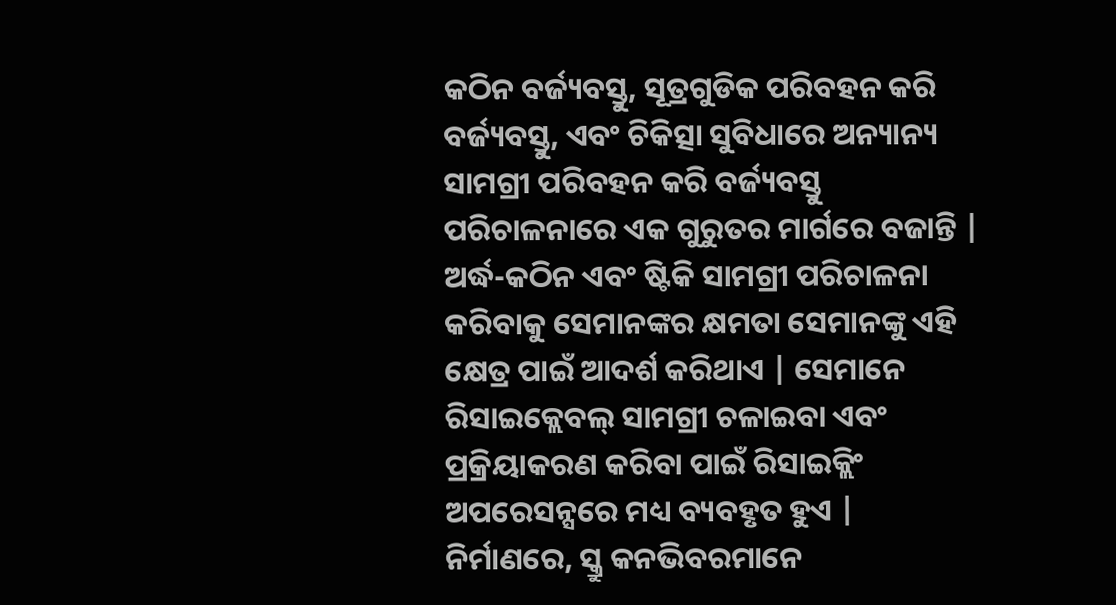କଠିନ ବର୍ଜ୍ୟବସ୍ତୁ, ସୂତ୍ରଗୁଡିକ ପରିବହନ କରି ବର୍ଜ୍ୟବସ୍ତୁ, ଏବଂ ଚିକିତ୍ସା ସୁବିଧାରେ ଅନ୍ୟାନ୍ୟ ସାମଗ୍ରୀ ପରିବହନ କରି ବର୍ଜ୍ୟବସ୍ତୁ ପରିଚାଳନାରେ ଏକ ଗୁରୁତର ମାର୍ଗରେ ବଜାନ୍ତି | ଅର୍ଦ୍ଧ-କଠିନ ଏବଂ ଷ୍ଟିକି ସାମଗ୍ରୀ ପରିଚାଳନା କରିବାକୁ ସେମାନଙ୍କର କ୍ଷମତା ସେମାନଙ୍କୁ ଏହି କ୍ଷେତ୍ର ପାଇଁ ଆଦର୍ଶ କରିଥାଏ | ସେମାନେ ରିସାଇକ୍ଲେବଲ୍ ସାମଗ୍ରୀ ଚଳାଇବା ଏବଂ ପ୍ରକ୍ରିୟାକରଣ କରିବା ପାଇଁ ରିସାଇକ୍ଲିଂ ଅପରେସନ୍ସରେ ମଧ୍ୟ ବ୍ୟବହୃତ ହୁଏ |
ନିର୍ମାଣରେ, ସ୍କ୍ରୁ କନଭିବରମାନେ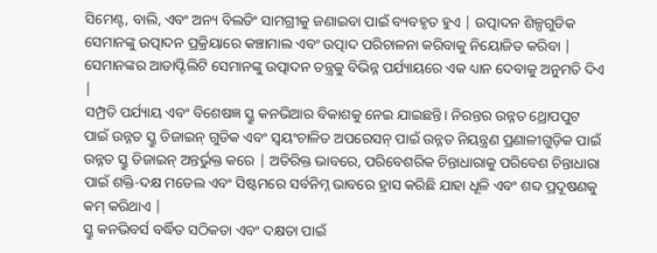ସିମେଣ୍ଟ, ବାଲି, ଏବଂ ଅନ୍ୟ ବିଲଡିଂ ସାମଗ୍ରୀକୁ ଜଣାଇବା ପାଇଁ ବ୍ୟବହୃତ ହୁଏ | ଉତ୍ପାଦନ ଶିଳ୍ପଗୁଡିକ ସେମାନଙ୍କୁ ଉତ୍ପାଦନ ପ୍ରକ୍ରିୟାରେ କଞ୍ଚାମାଲ ଏବଂ ଉତ୍ପାଦ ପରିଚାଳନା କରିବାକୁ ନିୟୋଜିତ କରିବା | ସେମାନଙ୍କର ଆଡାପ୍ଟିଲିଟି ସେମାନଙ୍କୁ ଉତ୍ପାଦନ ତନ୍ତ୍ରକୁ ବିଭିନ୍ନ ପର୍ଯ୍ୟାୟରେ ଏକ ଧ୍ୟାନ ଦେବାକୁ ଅନୁମତି ଦିଏ |
ସମ୍ପ୍ରତି ପର୍ଯ୍ୟାୟ ଏବଂ ବିଶେଷଜ୍ଞ ସ୍କ୍ରୁ କନଭିଆର ବିକାଶକୁ ନେଇ ଯାଇଛନ୍ତି। ନିରନ୍ତର ଉନ୍ନତ ଥ୍ରୋପପୁଟ ପାଇଁ ଉନ୍ନତ ସ୍କ୍ରୁ ଡିଜାଇନ୍ ଗୁଡିକ ଏବଂ ସ୍ୱୟଂଚାଳିତ ଅପରେସନ୍ ପାଇଁ ଉନ୍ନତ ନିୟନ୍ତ୍ରଣ ପ୍ରଣାଳୀଗୁଡ଼ିକ ପାଇଁ ଉନ୍ନତ ସ୍କ୍ରୁ ଡିଜାଇନ୍ ଅନ୍ତର୍ଭୁକ୍ତ କରେ | ଅତିରିକ୍ତ ଭାବରେ, ପରିବେଶରିକ ଚିନ୍ତାଧାରାକୁ ପରିବେଶ ଚିନ୍ତାଧାରା ପାଇଁ ଶକ୍ତି-ଦକ୍ଷ ମଡେଲ ଏବଂ ସିଷ୍ଟମରେ ସର୍ବନିମ୍ନ ଭାବରେ ହ୍ରାସ କରିଛି ଯାହା ଧୂଳି ଏବଂ ଶବ୍ଦ ପ୍ରଦୂଷଣକୁ କମ୍ କରିଥାଏ |
ସ୍କ୍ରୁ କନଭିବର୍ସ ବର୍ଦ୍ଧିତ ସଠିକତା ଏବଂ ଦକ୍ଷତା ପାଇଁ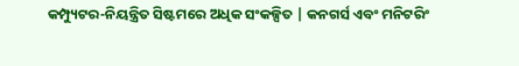କମ୍ପ୍ୟୁଟର-ନିୟନ୍ତ୍ରିତ ସିଷ୍ଟମରେ ଅଧିକ ସଂକଳ୍ପିତ | କନଗର୍ସ ଏବଂ ମନିଟରିଂ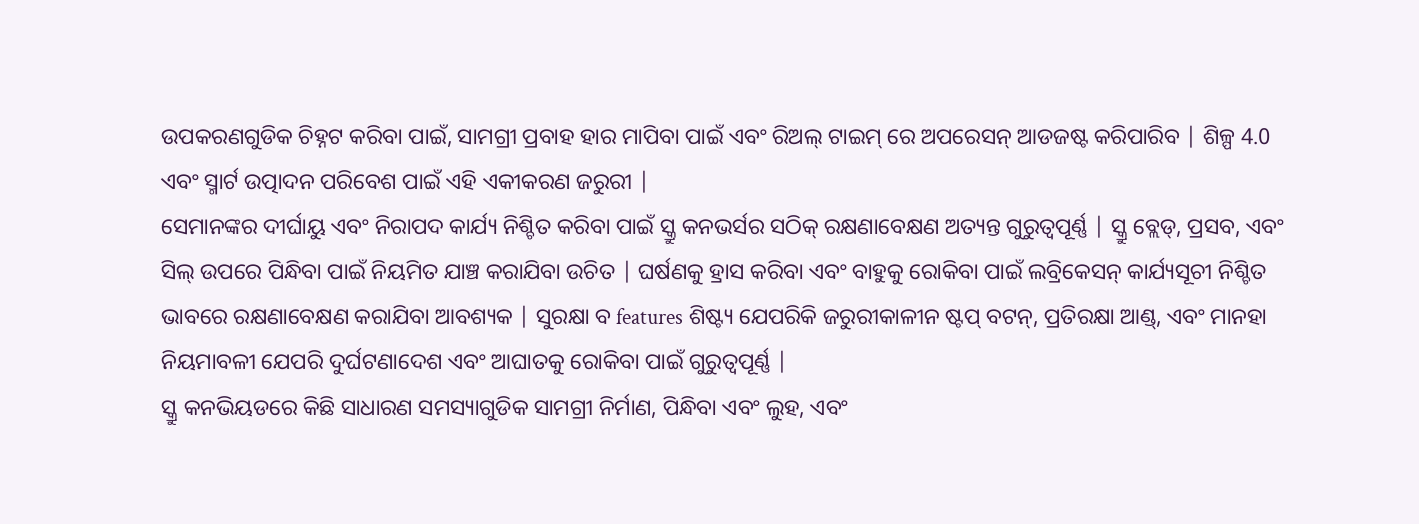ଉପକରଣଗୁଡିକ ଚିହ୍ନଟ କରିବା ପାଇଁ, ସାମଗ୍ରୀ ପ୍ରବାହ ହାର ମାପିବା ପାଇଁ ଏବଂ ରିଅଲ୍ ଟାଇମ୍ ରେ ଅପରେସନ୍ ଆଡଜଷ୍ଟ କରିପାରିବ | ଶିଳ୍ପ 4.0 ଏବଂ ସ୍ମାର୍ଟ ଉତ୍ପାଦନ ପରିବେଶ ପାଇଁ ଏହି ଏକୀକରଣ ଜରୁରୀ |
ସେମାନଙ୍କର ଦୀର୍ଘାୟୁ ଏବଂ ନିରାପଦ କାର୍ଯ୍ୟ ନିଶ୍ଚିତ କରିବା ପାଇଁ ସ୍କ୍ରୁ କନଭର୍ସର ସଠିକ୍ ରକ୍ଷଣାବେକ୍ଷଣ ଅତ୍ୟନ୍ତ ଗୁରୁତ୍ୱପୂର୍ଣ୍ଣ | ସ୍କ୍ରୁ ବ୍ଲେଡ୍, ପ୍ରସବ, ଏବଂ ସିଲ୍ ଉପରେ ପିନ୍ଧିବା ପାଇଁ ନିୟମିତ ଯାଞ୍ଚ କରାଯିବା ଉଚିତ | ଘର୍ଷଣକୁ ହ୍ରାସ କରିବା ଏବଂ ବାହୁକୁ ରୋକିବା ପାଇଁ ଲବ୍ରିକେସନ୍ କାର୍ଯ୍ୟସୂଚୀ ନିଶ୍ଚିତ ଭାବରେ ରକ୍ଷଣାବେକ୍ଷଣ କରାଯିବା ଆବଶ୍ୟକ | ସୁରକ୍ଷା ବ features ଶିଷ୍ଟ୍ୟ ଯେପରିକି ଜରୁରୀକାଳୀନ ଷ୍ଟପ୍ ବଟନ୍, ପ୍ରତିରକ୍ଷା ଆଣ୍ଡ୍, ଏବଂ ମାନହା ନିୟମାବଳୀ ଯେପରି ଦୁର୍ଘଟଣାଦେଶ ଏବଂ ଆଘାତକୁ ରୋକିବା ପାଇଁ ଗୁରୁତ୍ୱପୂର୍ଣ୍ଣ |
ସ୍କ୍ରୁ କନଭିୟଡରେ କିଛି ସାଧାରଣ ସମସ୍ୟାଗୁଡିକ ସାମଗ୍ରୀ ନିର୍ମାଣ, ପିନ୍ଧିବା ଏବଂ ଲୁହ, ଏବଂ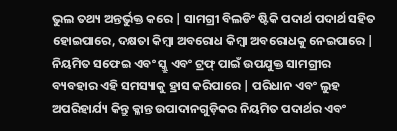ଭୁଲ ତଥ୍ୟ ଅନ୍ତର୍ଭୁକ୍ତ କରେ | ସାମଗ୍ରୀ ବିଲଡିଂ ଷ୍ଟିକି ପଦାର୍ଥ ପଦାର୍ଥ ସହିତ ହୋଇପାରେ, ଦକ୍ଷତା କିମ୍ବା ଅବରୋଧ କିମ୍ବା ଅବରୋଧକୁ ନେଇପାରେ | ନିୟମିତ ସଫେଇ ଏବଂ ସ୍କ୍ରୁ ଏବଂ ଟ୍ରଫ୍ ପାଇଁ ଉପଯୁକ୍ତ ସାମଗ୍ରୀର ବ୍ୟବହାର ଏହି ସମସ୍ୟାକୁ ହ୍ରାସ କରିପାରେ | ପରିଧାନ ଏବଂ ଲୁହ ଅପରିହାର୍ଯ୍ୟ କିନ୍ତୁ କ୍ଳାନ୍ତ ଉପାଦାନଗୁଡ଼ିକର ନିୟମିତ ପଦାର୍ଥର ଏବଂ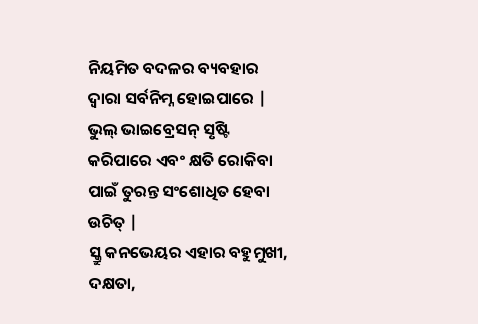ନିୟମିତ ବଦଳର ବ୍ୟବହାର ଦ୍ୱାରା ସର୍ବନିମ୍ନ ହୋଇପାରେ | ଭୁଲ୍ ଭାଇବ୍ରେସନ୍ ସୃଷ୍ଟି କରିପାରେ ଏବଂ କ୍ଷତି ରୋକିବା ପାଇଁ ତୁରନ୍ତ ସଂଶୋଧିତ ହେବା ଉଚିତ୍ |
ସ୍କ୍ରୁ କନଭେୟର ଏହାର ବହୁମୁଖୀ, ଦକ୍ଷତା,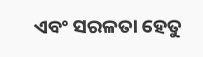ଏବଂ ସରଳତା ହେତୁ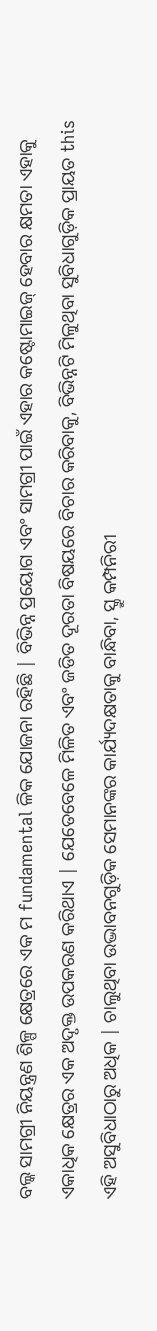ବଲ୍କ ସାମଗ୍ରୀ ନିୟନ୍ତ୍ରଣ ଶିଳ୍ପ କ୍ଷେତ୍ରରେ ଏକ ମ fundamental ଳିକ ଯୋଜନା ରହିଛି | ବିଭିନ୍ନ ପ୍ରୟୋଗ ଏବଂ ସାମଗ୍ରୀ ପାଇଁ ଏହାର କଷ୍ଟୋମାଇଜ୍ ହେବାର କ୍ଷମତା ଏହାକୁ ଏକାଧିକ କ୍ଷେତ୍ରର ଏକ ଅଦୃକ୍ତ ଉପକରଣ କରିଥାଏ | ଯେତେବେଳେ ମିଳିତ ଏବଂ ଜଡିତ ଦୂରତା ବିଷୟରେ ବିଚାର କରିବାକୁ, ବିଭିନ୍ନଟି ମିଳୁଥିବା ସୁବିଧାଗୁଡ଼ିକ ପ୍ରାୟତ this ଏହି ଅସୁବିଧାଠାରୁ ଅଧିକ | ଚାଲୁଥିବା ଉଦ୍ଭାବନଗୁଡ଼ିକ ସେମାନଙ୍କର କାର୍ଯ୍ୟଦକ୍ଷତାକୁ ବାନ୍ଧିବା, ସ୍କ୍ରୁ କମ୍ପନିରୀ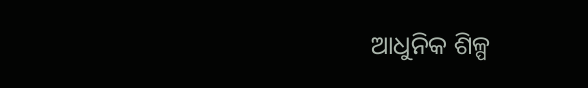ଆଧୁନିକ ଶିଳ୍ପ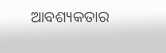ଆବଶ୍ୟକତାର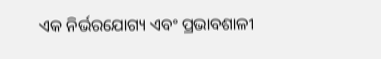ଏକ ନିର୍ଭରଯୋଗ୍ୟ ଏବଂ ପ୍ରଭାବଶାଳୀ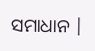ସମାଧାନ |